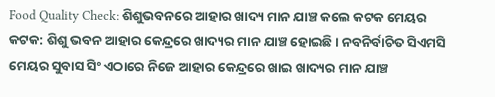Food Quality Check: ଶିଶୁଭବନରେ ଆହାର ଖାଦ୍ୟ ମାନ ଯାଞ୍ଚ କଲେ କଟକ ମେୟର
କଟକ: ଶିଶୁ ଭବନ ଆହାର କେନ୍ଦ୍ରରେ ଖାଦ୍ୟର ମାନ ଯାଞ୍ଚ ହୋଇଛି । ନବନିର୍ବାଚିତ ସିଏମସି ମେୟର ସୁବାସ ସିଂ ଏଠାରେ ନିଜେ ଆହାର କେନ୍ଦ୍ରରେ ଖାଇ ଖାଦ୍ୟର ମାନ ଯାଞ୍ଚ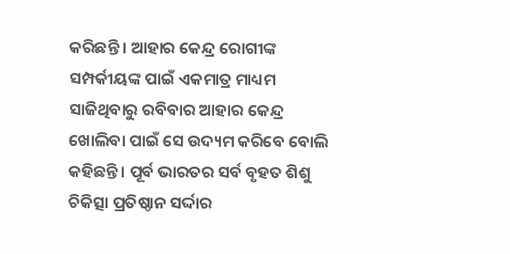କରିଛନ୍ତି । ଆହାର କେନ୍ଦ୍ର ରୋଗୀଙ୍କ ସମ୍ପର୍କୀୟଙ୍କ ପାଇଁ ଏକମାତ୍ର ମାଧ୍ୟମ ସାଜିଥିବାରୁ ରବିବାର ଆହାର କେନ୍ଦ୍ର ଖୋଲିବା ପାଇଁ ସେ ଉଦ୍ୟମ କରିବେ ବୋଲି କହିଛନ୍ତି । ପୂର୍ବ ଭାରତର ସର୍ବ ବୃହତ ଶିଶୁ ଚିକିତ୍ସା ପ୍ରତିଷ୍ଠାନ ସର୍ଦ୍ଦାର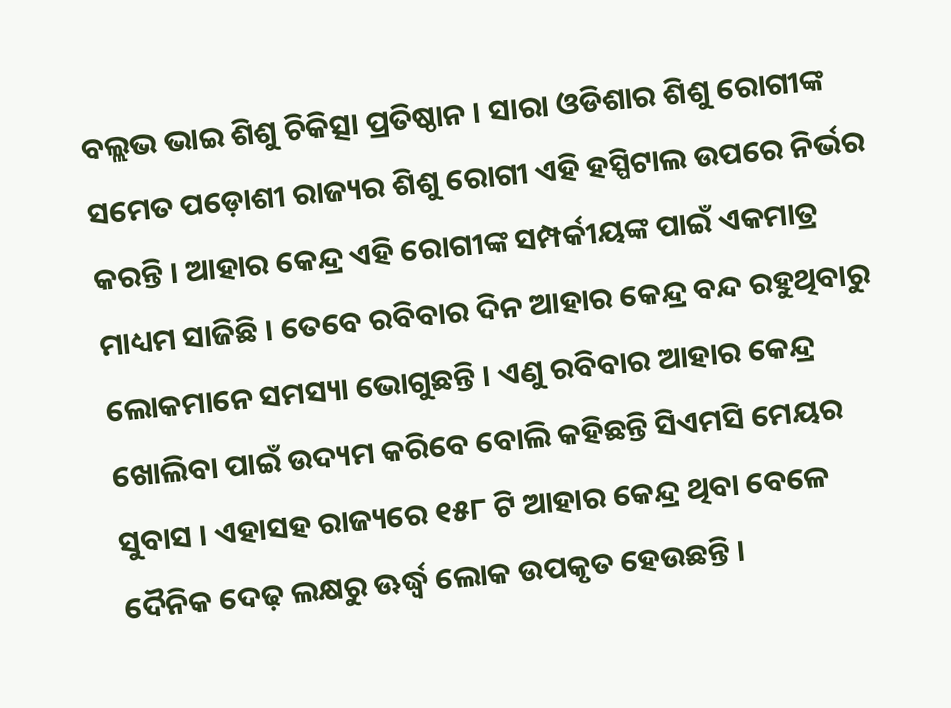ବଲ୍ଲଭ ଭାଇ ଶିଶୁ ଚିକିତ୍ସା ପ୍ରତିଷ୍ଠାନ । ସାରା ଓଡିଶାର ଶିଶୁ ରୋଗୀଙ୍କ ସମେତ ପଡ଼ୋଶୀ ରାଜ୍ୟର ଶିଶୁ ରୋଗୀ ଏହି ହସ୍ପିଟାଲ ଉପରେ ନିର୍ଭର କରନ୍ତି । ଆହାର କେନ୍ଦ୍ର ଏହି ରୋଗୀଙ୍କ ସମ୍ପର୍କୀୟଙ୍କ ପାଇଁ ଏକମାତ୍ର ମାଧ୍ୟମ ସାଜିଛି । ତେବେ ରବିବାର ଦିନ ଆହାର କେନ୍ଦ୍ର ବନ୍ଦ ରହୁଥିବାରୁ ଲୋକମାନେ ସମସ୍ୟା ଭୋଗୁଛନ୍ତି । ଏଣୁ ରବିବାର ଆହାର କେନ୍ଦ୍ର ଖୋଲିବା ପାଇଁ ଉଦ୍ୟମ କରିବେ ବୋଲି କହିଛନ୍ତି ସିଏମସି ମେୟର ସୁବାସ । ଏହାସହ ରାଜ୍ୟରେ ୧୫୮ ଟି ଆହାର କେନ୍ଦ୍ର ଥିବା ବେଳେ ଦୈନିକ ଦେଢ଼ ଲକ୍ଷରୁ ଊର୍ଦ୍ଧ୍ବ ଲୋକ ଉପକୃତ ହେଉଛନ୍ତି ।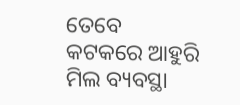ତେବେ କଟକରେ ଆହୁରି ମିଲ ବ୍ୟବସ୍ଥା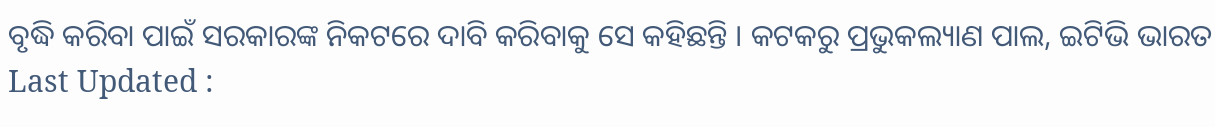ବୃଦ୍ଧି କରିବା ପାଇଁ ସରକାରଙ୍କ ନିକଟରେ ଦାବି କରିବାକୁ ସେ କହିଛନ୍ତି । କଟକରୁ ପ୍ରଭୁକଲ୍ୟାଣ ପାଲ, ଇଟିଭି ଭାରତ
Last Updated :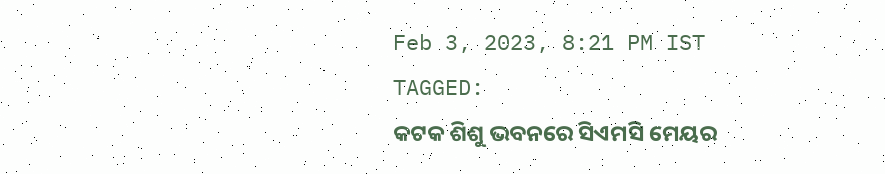Feb 3, 2023, 8:21 PM IST
TAGGED:
କଟକ ଶିଶୁ ଭବନରେ ସିଏମସି ମେୟର